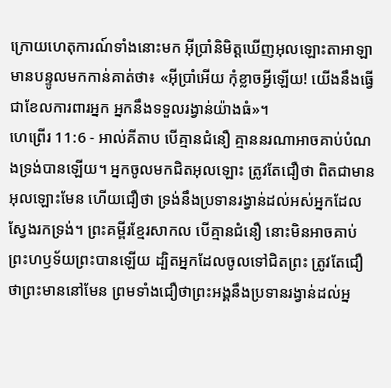ក្រោយហេតុការណ៍ទាំងនោះមក អ៊ីប្រាំនិមិត្តឃើញអុលឡោះតាអាឡា មានបន្ទូលមកកាន់គាត់ថា៖ «អ៊ីប្រាំអើយ កុំខ្លាចអ្វីឡើយ! យើងនឹងធ្វើជាខែលការពារអ្នក អ្នកនឹងទទួលរង្វាន់យ៉ាងធំ»។
ហេព្រើរ 11:6 - អាល់គីតាប បើគ្មានជំនឿ គ្មាននរណាអាចគាប់បំណងទ្រង់បានឡើយ។ អ្នកចូលមកជិតអុលឡោះ ត្រូវតែជឿថា ពិតជាមានអុលឡោះមែន ហើយជឿថា ទ្រង់នឹងប្រទានរង្វាន់ដល់អស់អ្នកដែលស្វែងរកទ្រង់។ ព្រះគម្ពីរខ្មែរសាកល បើគ្មានជំនឿ នោះមិនអាចគាប់ព្រះហឫទ័យព្រះបានឡើយ ដ្បិតអ្នកដែលចូលទៅជិតព្រះ ត្រូវតែជឿថាព្រះមាននៅមែន ព្រមទាំងជឿថាព្រះអង្គនឹងប្រទានរង្វាន់ដល់អ្ន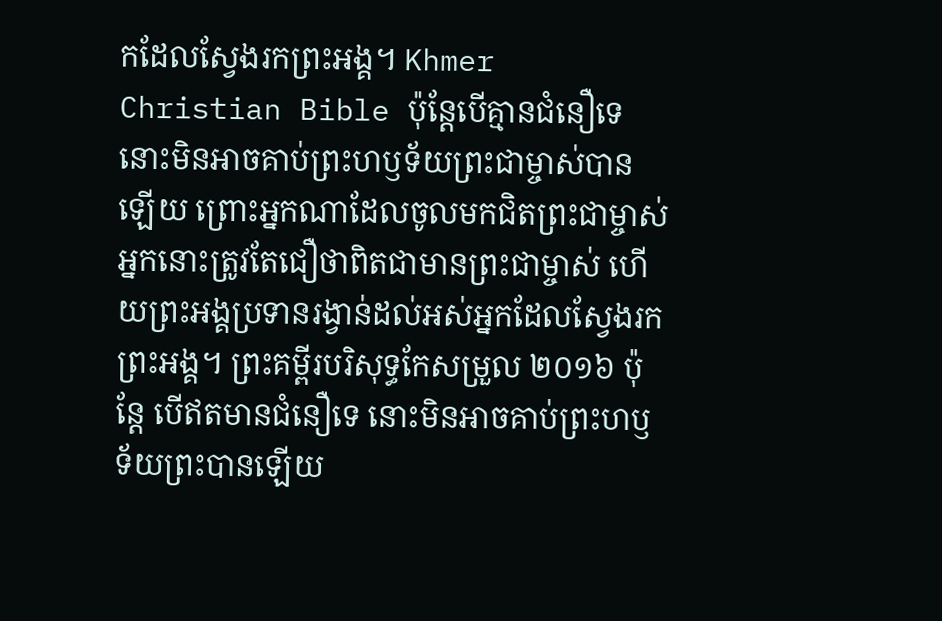កដែលស្វែងរកព្រះអង្គ។ Khmer Christian Bible ប៉ុន្ដែបើគ្មានជំនឿទេ នោះមិនអាចគាប់ព្រះហឫទ័យព្រះជាម្ចាស់បានឡើយ ព្រោះអ្នកណាដែលចូលមកជិតព្រះជាម្ចាស់ អ្នកនោះត្រូវតែជឿថាពិតជាមានព្រះជាម្ចាស់ ហើយព្រះអង្គប្រទានរង្វាន់ដល់អស់អ្នកដែលស្វែងរកព្រះអង្គ។ ព្រះគម្ពីរបរិសុទ្ធកែសម្រួល ២០១៦ ប៉ុន្ដែ បើឥតមានជំនឿទេ នោះមិនអាចគាប់ព្រះហឫទ័យព្រះបានឡើយ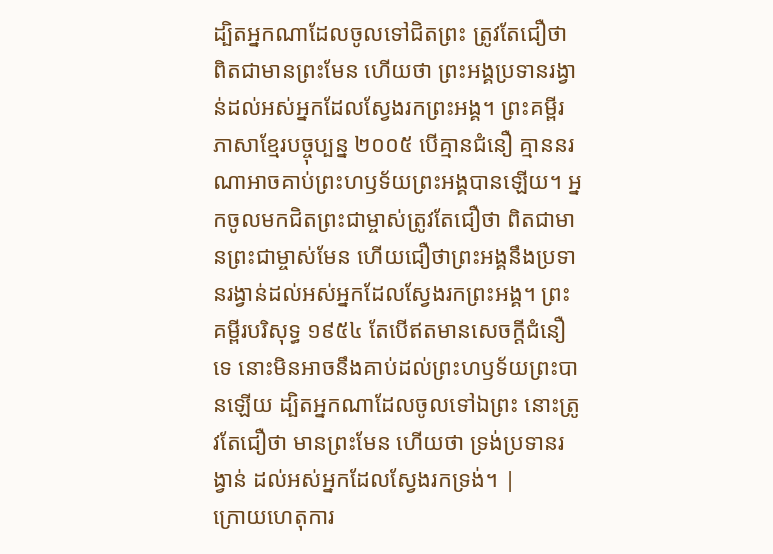ដ្បិតអ្នកណាដែលចូលទៅជិតព្រះ ត្រូវតែជឿថា ពិតជាមានព្រះមែន ហើយថា ព្រះអង្គប្រទានរង្វាន់ដល់អស់អ្នកដែលស្វែងរកព្រះអង្គ។ ព្រះគម្ពីរភាសាខ្មែរបច្ចុប្បន្ន ២០០៥ បើគ្មានជំនឿ គ្មាននរណាអាចគាប់ព្រះហឫទ័យព្រះអង្គបានឡើយ។ អ្នកចូលមកជិតព្រះជាម្ចាស់ត្រូវតែជឿថា ពិតជាមានព្រះជាម្ចាស់មែន ហើយជឿថាព្រះអង្គនឹងប្រទានរង្វាន់ដល់អស់អ្នកដែលស្វែងរកព្រះអង្គ។ ព្រះគម្ពីរបរិសុទ្ធ ១៩៥៤ តែបើឥតមានសេចក្ដីជំនឿទេ នោះមិនអាចនឹងគាប់ដល់ព្រះហឫទ័យព្រះបានឡើយ ដ្បិតអ្នកណាដែលចូលទៅឯព្រះ នោះត្រូវតែជឿថា មានព្រះមែន ហើយថា ទ្រង់ប្រទានរង្វាន់ ដល់អស់អ្នកដែលស្វែងរកទ្រង់។ |
ក្រោយហេតុការ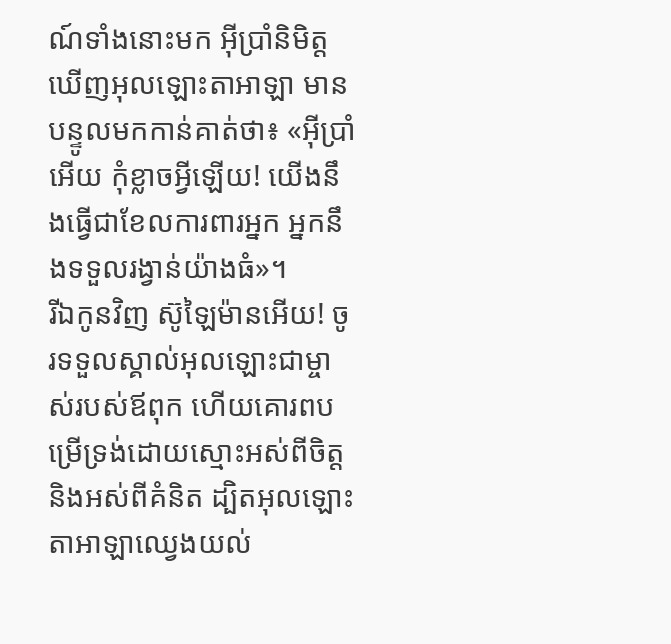ណ៍ទាំងនោះមក អ៊ីប្រាំនិមិត្តឃើញអុលឡោះតាអាឡា មានបន្ទូលមកកាន់គាត់ថា៖ «អ៊ីប្រាំអើយ កុំខ្លាចអ្វីឡើយ! យើងនឹងធ្វើជាខែលការពារអ្នក អ្នកនឹងទទួលរង្វាន់យ៉ាងធំ»។
រីឯកូនវិញ ស៊ូឡៃម៉ានអើយ! ចូរទទួលស្គាល់អុលឡោះជាម្ចាស់របស់ឪពុក ហើយគោរពបម្រើទ្រង់ដោយស្មោះអស់ពីចិត្ត និងអស់ពីគំនិត ដ្បិតអុលឡោះតាអាឡាឈ្វេងយល់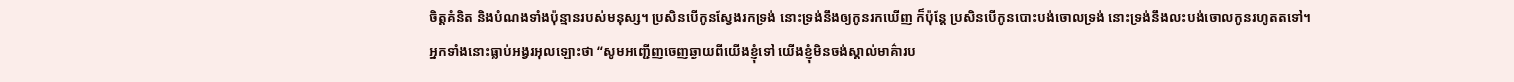ចិត្តគំនិត និងបំណងទាំងប៉ុន្មានរបស់មនុស្ស។ ប្រសិនបើកូនស្វែងរកទ្រង់ នោះទ្រង់នឹងឲ្យកូនរកឃើញ ក៏ប៉ុន្តែ ប្រសិនបើកូនបោះបង់ចោលទ្រង់ នោះទ្រង់នឹងលះបង់ចោលកូនរហូតតទៅ។
អ្នកទាំងនោះធ្លាប់អង្វរអុលឡោះថា “សូមអញ្ជើញចេញឆ្ងាយពីយើងខ្ញុំទៅ យើងខ្ញុំមិនចង់ស្គាល់មាគ៌ារប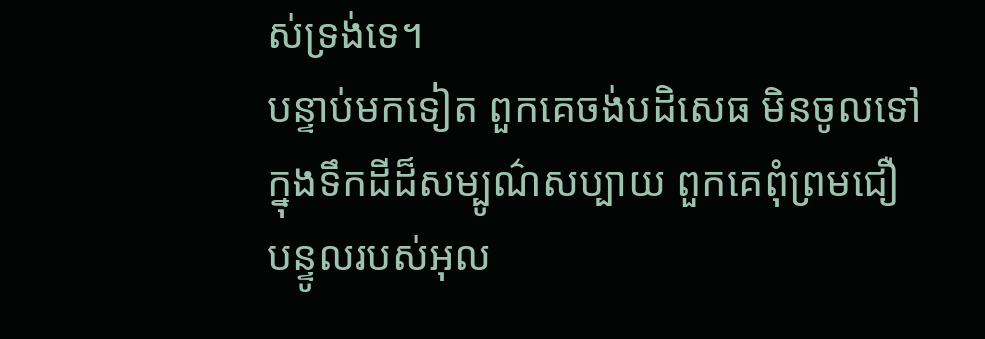ស់ទ្រង់ទេ។
បន្ទាប់មកទៀត ពួកគេចង់បដិសេធ មិនចូលទៅក្នុងទឹកដីដ៏សម្បូណ៌សប្បាយ ពួកគេពុំព្រមជឿបន្ទូលរបស់អុល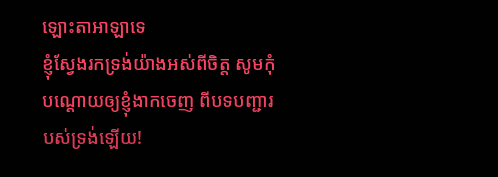ឡោះតាអាឡាទេ
ខ្ញុំស្វែងរកទ្រង់យ៉ាងអស់ពីចិត្ត សូមកុំបណ្តោយឲ្យខ្ញុំងាកចេញ ពីបទបញ្ជារបស់ទ្រង់ឡើយ!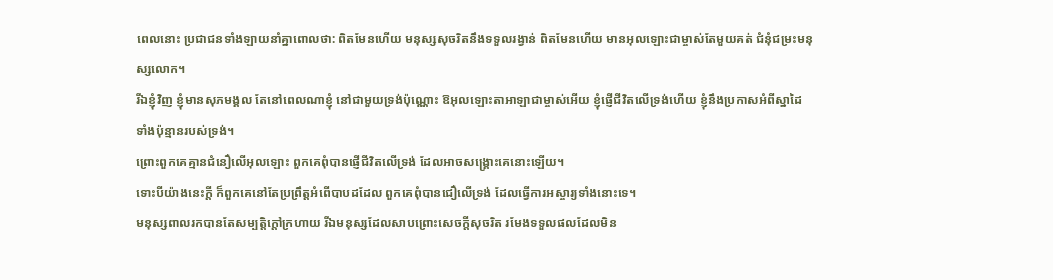ពេលនោះ ប្រជាជនទាំងឡាយនាំគ្នាពោលថា: ពិតមែនហើយ មនុស្សសុចរិតនឹងទទួលរង្វាន់ ពិតមែនហើយ មានអុលឡោះជាម្ចាស់តែមួយគត់ ជំនុំជម្រះមនុស្សលោក។
រីឯខ្ញុំវិញ ខ្ញុំមានសុភមង្គល តែនៅពេលណាខ្ញុំ នៅជាមួយទ្រង់ប៉ុណ្ណោះ ឱអុលឡោះតាអាឡាជាម្ចាស់អើយ ខ្ញុំផ្ញើជីវិតលើទ្រង់ហើយ ខ្ញុំនឹងប្រកាសអំពីស្នាដៃ ទាំងប៉ុន្មានរបស់ទ្រង់។
ព្រោះពួកគេគ្មានជំនឿលើអុលឡោះ ពួកគេពុំបានផ្ញើជីវិតលើទ្រង់ ដែលអាចសង្គ្រោះគេនោះឡើយ។
ទោះបីយ៉ាងនេះក្ដី ក៏ពួកគេនៅតែប្រព្រឹត្តអំពើបាបដដែល ពួកគេពុំបានជឿលើទ្រង់ ដែលធ្វើការអស្ចារ្យទាំងនោះទេ។
មនុស្សពាលរកបានតែសម្បត្តិក្ដៅក្រហាយ រីឯមនុស្សដែលសាបព្រោះសេចក្ដីសុចរិត រមែងទទួលផលដែលមិន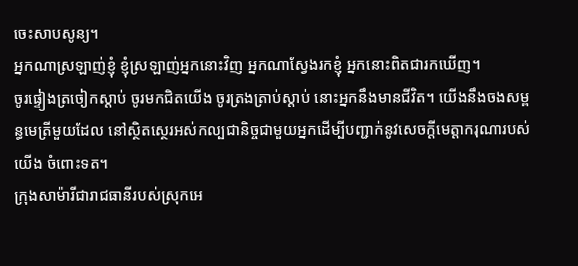ចេះសាបសូន្យ។
អ្នកណាស្រឡាញ់ខ្ញុំ ខ្ញុំស្រឡាញ់អ្នកនោះវិញ អ្នកណាស្វែងរកខ្ញុំ អ្នកនោះពិតជារកឃើញ។
ចូរផ្ទៀងត្រចៀកស្ដាប់ ចូរមកជិតយើង ចូរត្រងត្រាប់ស្ដាប់ នោះអ្នកនឹងមានជីវិត។ យើងនឹងចងសម្ពន្ធមេត្រីមួយដែល នៅស្ថិតស្ថេរអស់កល្បជានិច្ចជាមួយអ្នកដើម្បីបញ្ជាក់នូវសេចក្ដីមេត្តាករុណារបស់យើង ចំពោះទត។
ក្រុងសាម៉ារីជារាជធានីរបស់ស្រុកអេ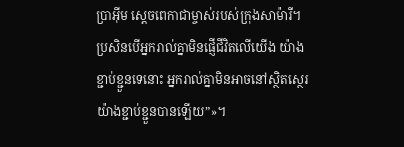ប្រាអ៊ីម ស្ដេចពេកាជាម្ចាស់របស់ក្រុងសាម៉ារី។ ប្រសិនបើអ្នករាល់គ្នាមិនផ្ញើជីវិតលើយើង យ៉ាងខ្ជាប់ខ្ជួនទេនោះ អ្នករាល់គ្នាមិនអាចនៅស្ថិតស្ថេរ យ៉ាងខ្ជាប់ខ្ជួនបានឡើយ”»។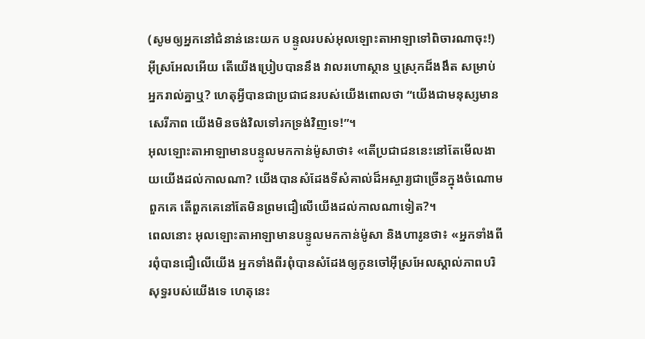(សូមឲ្យអ្នកនៅជំនាន់នេះយក បន្ទូលរបស់អុលឡោះតាអាឡាទៅពិចារណាចុះ!) អ៊ីស្រអែលអើយ តើយើងប្រៀបបាននឹង វាលរហោស្ថាន ឬស្រុកដ៏ងងឹត សម្រាប់អ្នករាល់គ្នាឬ? ហេតុអ្វីបានជាប្រជាជនរបស់យើងពោលថា “យើងជាមនុស្សមានសេរីភាព យើងមិនចង់វិលទៅរកទ្រង់វិញទេ!”។
អុលឡោះតាអាឡាមានបន្ទូលមកកាន់ម៉ូសាថា៖ «តើប្រជាជននេះនៅតែមើលងាយយើងដល់កាលណា? យើងបានសំដែងទីសំគាល់ដ៏អស្ចារ្យជាច្រើនក្នុងចំណោមពួកគេ តើពួកគេនៅតែមិនព្រមជឿលើយើងដល់កាលណាទៀត?។
ពេលនោះ អុលឡោះតាអាឡាមានបន្ទូលមកកាន់ម៉ូសា និងហារូនថា៖ «អ្នកទាំងពីរពុំបានជឿលើយើង អ្នកទាំងពីរពុំបានសំដែងឲ្យកូនចៅអ៊ីស្រអែលស្គាល់ភាពបរិសុទ្ធរបស់យើងទេ ហេតុនេះ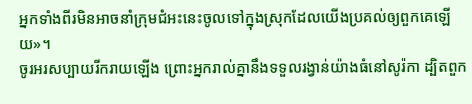អ្នកទាំងពីរមិនអាចនាំក្រុមជំអះនេះចូលទៅក្នុងស្រុកដែលយើងប្រគល់ឲ្យពួកគេឡើយ»។
ចូរអរសប្បាយរីករាយឡើង ព្រោះអ្នករាល់គ្នានឹងទទួលរង្វាន់យ៉ាងធំនៅសូរ៉កា ដ្បិតពួក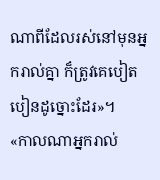ណាពីដែលរស់នៅមុនអ្នករាល់គ្នា ក៏ត្រូវគេបៀតបៀនដូច្នោះដែរ»។
«កាលណាអ្នករាល់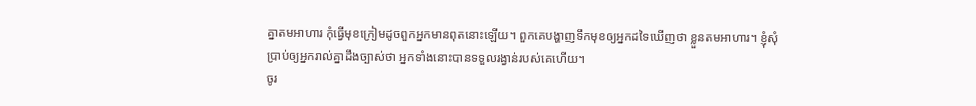គ្នាតមអាហារ កុំធ្វើមុខក្រៀមដូចពួកអ្នកមានពុតនោះឡើយ។ ពួកគេបង្ហាញទឹកមុខឲ្យអ្នកដទៃឃើញថា ខ្លួនតមអាហារ។ ខ្ញុំសុំប្រាប់ឲ្យអ្នករាល់គ្នាដឹងច្បាស់ថា អ្នកទាំងនោះបានទទួលរង្វាន់របស់គេហើយ។
ចូរ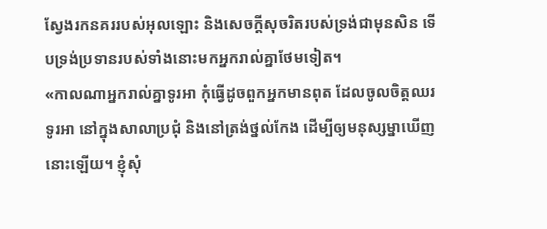ស្វែងរកនគររបស់អុលឡោះ និងសេចក្ដីសុចរិតរបស់ទ្រង់ជាមុនសិន ទើបទ្រង់ប្រទានរបស់ទាំងនោះមកអ្នករាល់គ្នាថែមទៀត។
«កាលណាអ្នករាល់គ្នាទូរអា កុំធ្វើដូចពួកអ្នកមានពុត ដែលចូលចិត្ដឈរទូរអា នៅក្នុងសាលាប្រជុំ និងនៅត្រង់ថ្នល់កែង ដើម្បីឲ្យមនុស្សម្នាឃើញនោះឡើយ។ ខ្ញុំសុំ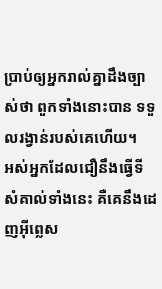ប្រាប់ឲ្យអ្នករាល់គ្នាដឹងច្បាស់ថា ពួកទាំងនោះបាន ទទួលរង្វាន់របស់គេហើយ។
អស់អ្នកដែលជឿនឹងធ្វើទីសំគាល់ទាំងនេះ គឺគេនឹងដេញអ៊ីព្លេស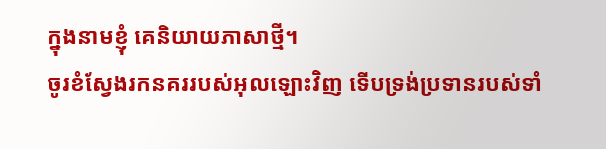ក្នុងនាមខ្ញុំ គេនិយាយភាសាថ្មី។
ចូរខំស្វែងរកនគររបស់អុលឡោះវិញ ទើបទ្រង់ប្រទានរបស់ទាំ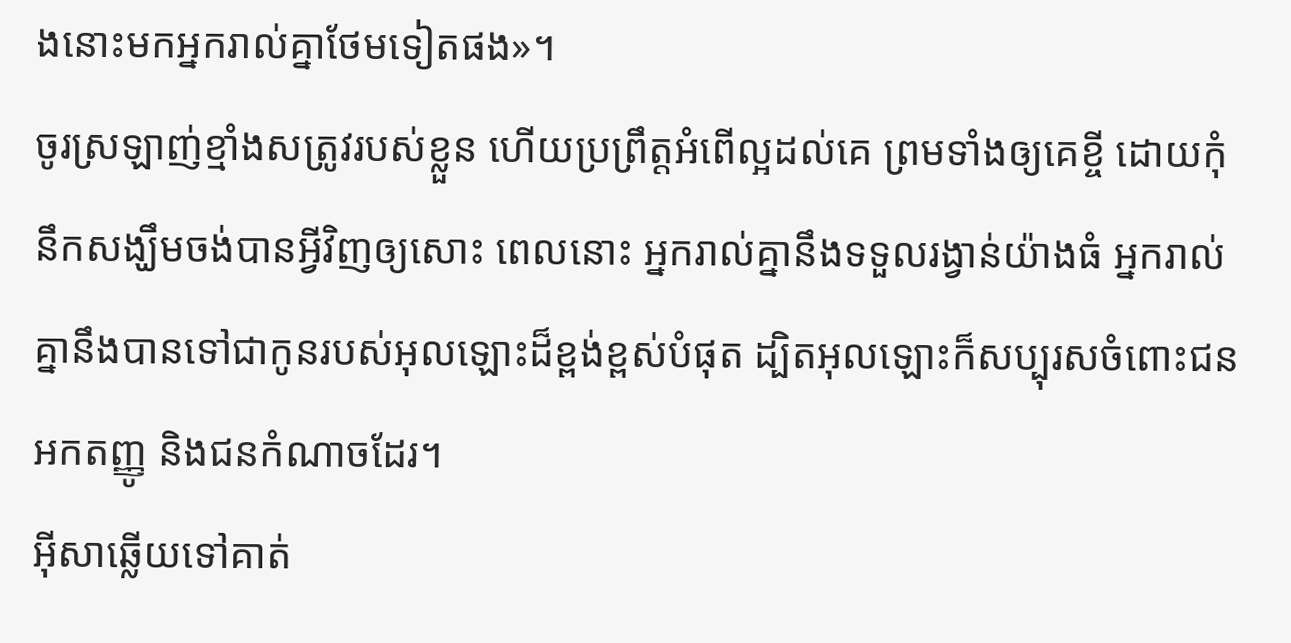ងនោះមកអ្នករាល់គ្នាថែមទៀតផង»។
ចូរស្រឡាញ់ខ្មាំងសត្រូវរបស់ខ្លួន ហើយប្រព្រឹត្ដអំពើល្អដល់គេ ព្រមទាំងឲ្យគេខ្ចី ដោយកុំនឹកសង្ឃឹមចង់បានអ្វីវិញឲ្យសោះ ពេលនោះ អ្នករាល់គ្នានឹងទទួលរង្វាន់យ៉ាងធំ អ្នករាល់គ្នានឹងបានទៅជាកូនរបស់អុលឡោះដ៏ខ្ពង់ខ្ពស់បំផុត ដ្បិតអុលឡោះក៏សប្បុរសចំពោះជនអកតញ្ញូ និងជនកំណាចដែរ។
អ៊ីសាឆ្លើយទៅគាត់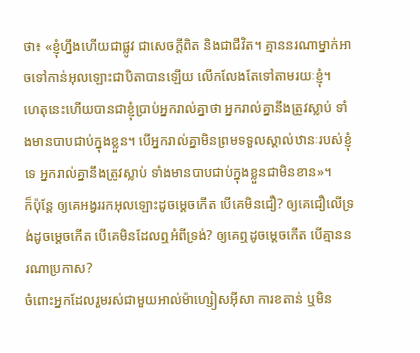ថា៖ «ខ្ញុំហ្នឹងហើយជាផ្លូវ ជាសេចក្ដីពិត និងជាជីវិត។ គ្មាននរណាម្នាក់អាចទៅកាន់អុលឡោះជាបិតាបានឡើយ លើកលែងតែទៅតាមរយៈខ្ញុំ។
ហេតុនេះហើយបានជាខ្ញុំប្រាប់អ្នករាល់គ្នាថា អ្នករាល់គ្នានឹងត្រូវស្លាប់ ទាំងមានបាបជាប់ក្នុងខ្លួន។ បើអ្នករាល់គ្នាមិនព្រមទទួលស្គាល់ឋានៈរបស់ខ្ញុំទេ អ្នករាល់គ្នានឹងត្រូវស្លាប់ ទាំងមានបាបជាប់ក្នុងខ្លួនជាមិនខាន»។
ក៏ប៉ុន្ដែ ឲ្យគេអង្វររកអុលឡោះដូចម្ដេចកើត បើគេមិនជឿ? ឲ្យគេជឿលើទ្រង់ដូចម្ដេចកើត បើគេមិនដែលឮអំពីទ្រង់? ឲ្យគេឮដូចម្ដេចកើត បើគ្មាននរណាប្រកាស?
ចំពោះអ្នកដែលរួមរស់ជាមួយអាល់ម៉ាហ្សៀសអ៊ីសា ការខតាន់ ឬមិន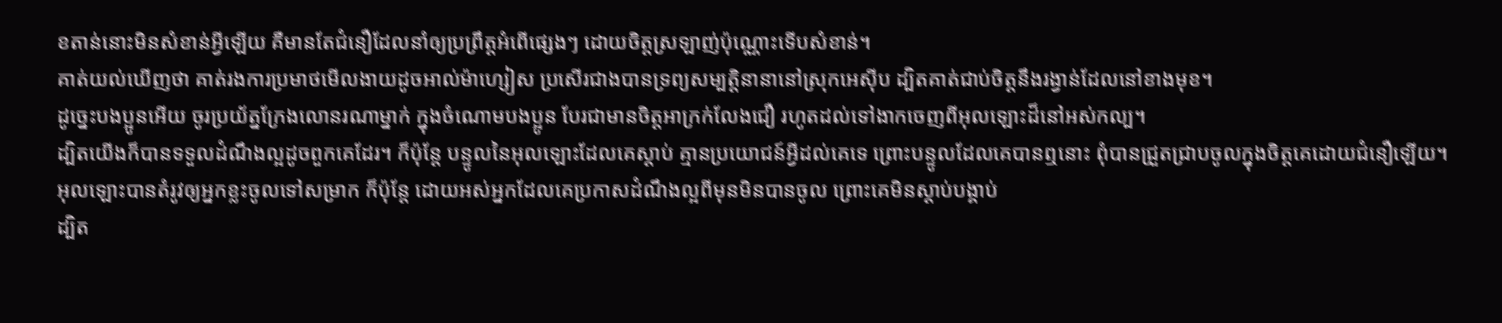ខតាន់នោះមិនសំខាន់អ្វីឡើយ គឺមានតែជំនឿដែលនាំឲ្យប្រព្រឹត្ដអំពើផ្សេងៗ ដោយចិត្ដស្រឡាញ់ប៉ុណ្ណោះទើបសំខាន់។
គាត់យល់ឃើញថា គាត់រងការប្រមាថមើលងាយដូចអាល់ម៉ាហ្សៀស ប្រសើរជាងបានទ្រព្យសម្បត្តិនានានៅស្រុកអេស៊ីប ដ្បិតគាត់ជាប់ចិត្ដនឹងរង្វាន់ដែលនៅខាងមុខ។
ដូច្នេះបងប្អូនអើយ ចូរប្រយ័ត្នក្រែងលោនរណាម្នាក់ ក្នុងចំណោមបងប្អូន បែរជាមានចិត្ដអាក្រក់លែងជឿ រហូតដល់ទៅងាកចេញពីអុលឡោះដ៏នៅអស់កល្ប។
ដ្បិតយើងក៏បានទទួលដំណឹងល្អដូចពួកគេដែរ។ ក៏ប៉ុន្ដែ បន្ទូលនៃអុលឡោះដែលគេស្ដាប់ គ្មានប្រយោជន៍អ្វីដល់គេទេ ព្រោះបន្ទូលដែលគេបានឮនោះ ពុំបានជ្រួតជ្រាបចូលក្នុងចិត្ដគេដោយជំនឿឡើយ។
អុលឡោះបានតំរូវឲ្យអ្នកខ្លះចូលទៅសម្រាក ក៏ប៉ុន្ដែ ដោយអស់អ្នកដែលគេប្រកាសដំណឹងល្អពីមុនមិនបានចូល ព្រោះគេមិនស្ដាប់បង្គាប់
ដ្បិត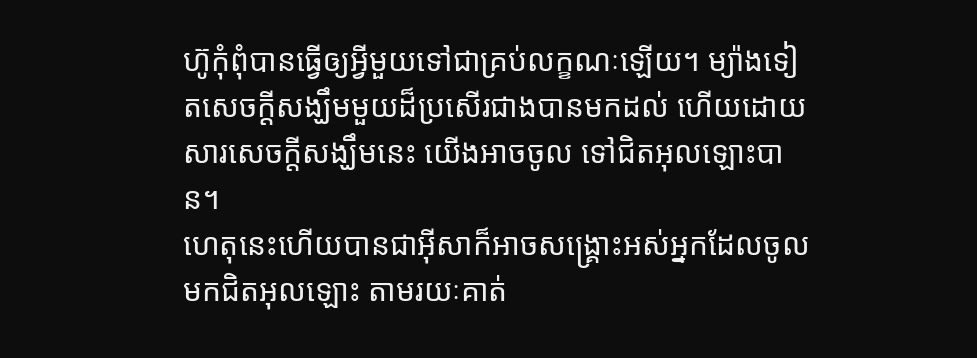ហ៊ូកុំពុំបានធ្វើឲ្យអ្វីមួយទៅជាគ្រប់លក្ខណៈឡើយ។ ម្យ៉ាងទៀតសេចក្ដីសង្ឃឹមមួយដ៏ប្រសើរជាងបានមកដល់ ហើយដោយសារសេចក្ដីសង្ឃឹមនេះ យើងអាចចូល ទៅជិតអុលឡោះបាន។
ហេតុនេះហើយបានជាអ៊ីសាក៏អាចសង្គ្រោះអស់អ្នកដែលចូលមកជិតអុលឡោះ តាមរយៈគាត់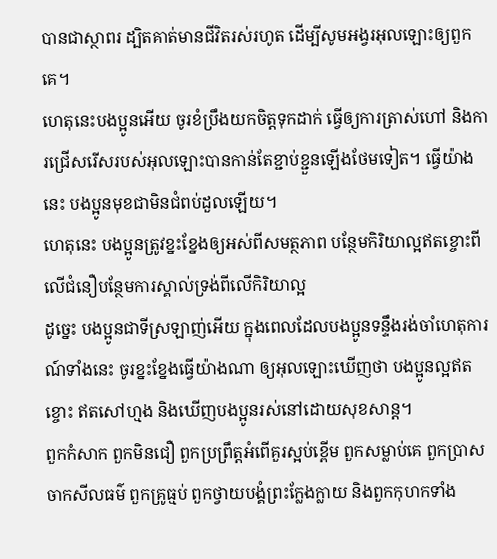បានជាស្ថាពរ ដ្បិតគាត់មានជីវិតរស់រហូត ដើម្បីសូមអង្វរអុលឡោះឲ្យពួកគេ។
ហេតុនេះបងប្អូនអើយ ចូរខំប្រឹងយកចិត្ដទុកដាក់ ធ្វើឲ្យការត្រាស់ហៅ និងការជ្រើសរើសរបស់អុលឡោះបានកាន់តែខ្ជាប់ខ្ជួនឡើងថែមទៀត។ ធ្វើយ៉ាងនេះ បងប្អូនមុខជាមិនជំពប់ដួលឡើយ។
ហេតុនេះ បងប្អូនត្រូវខ្នះខ្នែងឲ្យអស់ពីសមត្ថភាព បន្ថែមកិរិយាល្អឥតខ្ចោះពីលើជំនឿបន្ថែមការស្គាល់ទ្រង់ពីលើកិរិយាល្អ
ដូច្នេះ បងប្អូនជាទីស្រឡាញ់អើយ ក្នុងពេលដែលបងប្អូនទន្ទឹងរង់ចាំហេតុការណ៍ទាំងនេះ ចូរខ្នះខ្នែងធ្វើយ៉ាងណា ឲ្យអុលឡោះឃើញថា បងប្អូនល្អឥតខ្ចោះ ឥតសៅហ្មង និងឃើញបងប្អូនរស់នៅដោយសុខសាន្ដ។
ពួកកំសាក ពួកមិនជឿ ពួកប្រព្រឹត្ដអំពើគួរស្អប់ខ្ពើម ពួកសម្លាប់គេ ពួកប្រាសចាកសីលធម៌ ពួកគ្រូធ្មប់ ពួកថ្វាយបង្គំព្រះក្លែងក្លាយ និងពួកកុហកទាំង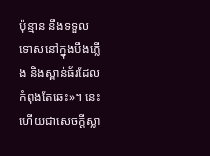ប៉ុន្មាន នឹងទទួលទោសនៅក្នុងបឹងភ្លើង និងស្ពាន់ធ័រដែលកំពុងតែឆេះ»។ នេះហើយជាសេចក្ដីស្លា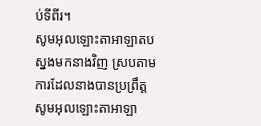ប់ទីពីរ។
សូមអុលឡោះតាអាឡាតបស្នងមកនាងវិញ ស្របតាមការដែលនាងបានប្រព្រឹត្ត សូមអុលឡោះតាអាឡា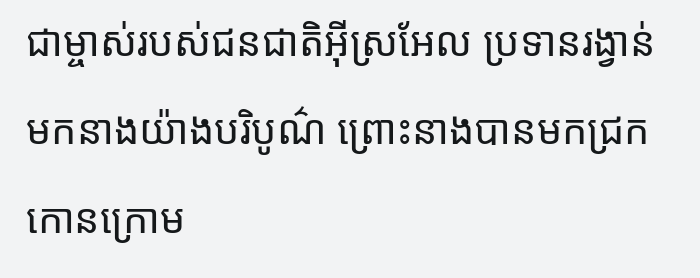ជាម្ចាស់របស់ជនជាតិអ៊ីស្រអែល ប្រទានរង្វាន់មកនាងយ៉ាងបរិបូណ៌ ព្រោះនាងបានមកជ្រកកោនក្រោម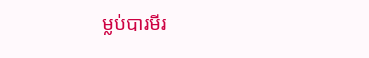ម្លប់បារមីរ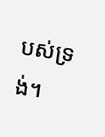បស់ទ្រង់។